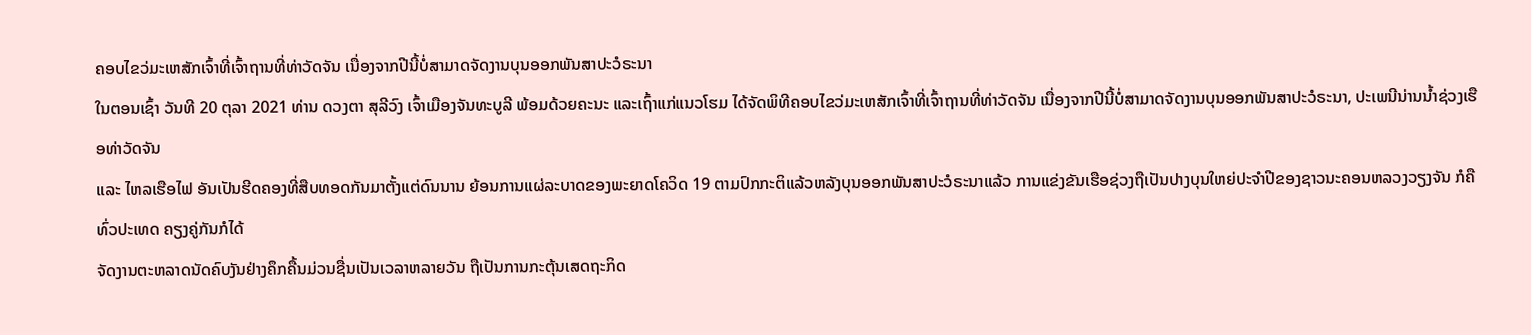ຄອບໄຂວ່ມະເຫສັກເຈົ້າທີ່ເຈົ້າຖານທີ່ທ່າວັດຈັນ ເນື່ອງຈາກປີນີ້ບໍ່ສາມາດຈັດງານບຸນອອກພັນສາປະວໍຣະນາ
ໃນຕອນເຊົ້າ ວັນທີ 20 ຕຸລາ 2021 ທ່ານ ດວງຕາ ສຸລີວົງ ເຈົ້າເມືອງຈັນທະບູລີ ພ້ອມດ້ວຍຄະນະ ແລະເຖົ້າແກ່ແນວໂຮມ ໄດ້ຈັດພິທີຄອບໄຂວ່ມະເຫສັກເຈົ້າທີ່ເຈົ້າຖານທີ່ທ່າວັດຈັນ ເນື່ອງຈາກປີນີ້ບໍ່ສາມາດຈັດງານບຸນອອກພັນສາປະວໍຣະນາ, ປະເພນີນ່ານນ້ຳຊ່ວງເຮືອທ່າວັດຈັນ
ແລະ ໄຫລເຮືອໄຟ ອັນເປັນຮີດຄອງທີ່ສືບທອດກັນມາຕັ້ງແຕ່ດົນນານ ຍ້ອນການແຜ່ລະບາດຂອງພະຍາດໂຄວິດ 19 ຕາມປົກກະຕິແລ້ວຫລັງບຸນອອກພັນສາປະວໍຣະນາແລ້ວ ການແຂ່ງຂັນເຮືອຊ່ວງຖືເປັນປາງບຸນໃຫຍ່ປະຈຳປີຂອງຊາວນະຄອນຫລວງວຽງຈັນ ກໍຄືທົ່ວປະເທດ ຄຽງຄູ່ກັນກໍໄດ້
ຈັດງານຕະຫລາດນັດຄົບງັນຢ່າງຄຶກຄື້ນມ່ວນຊື່ນເປັນເວລາຫລາຍວັນ ຖືເປັນການກະຕຸ້ນເສດຖະກິດ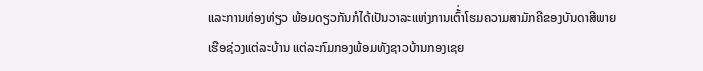ແລະການທ່ອງທ່ຽວ ພ້ອມດຽວກັນກໍໄດ້ເປັນວາລະແຫ່ງການເຕົ້່າໂຮມຄວາມສາມັກຄີຂອງບັນດາສີພາຍເຮືອຊ່ວງແຕ່ລະບ້ານ ແຕ່ລະກົມກອງພ້ອມທັງຊາວບ້ານກອງເຊຍ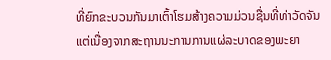ທີ່ຍົກຂະບວນກັນມາເຕົ້າໂຮມສ້າງຄວາມມ່ວນຊື່ນທີ່ທ່າວັດຈັນ
ແຕ່ເນື່ອງຈາກສະຖານນະການການແຜ່ລະບາດຂອງພະຍາ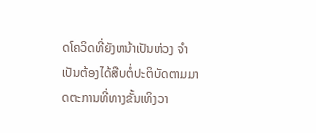ດໂຄວິດທີ່ຍັງຫນ້າເປັນຫ່ວງ ຈຳເປັນຕ້ອງໄດ້ສືບຕໍ່ປະຕິບັດຕາມມາດຕະການທີ່ທາງຂັ້ນເທິງວາ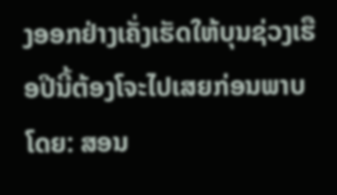ງອອກຢ່າງເຄັ່ງເຮັດໃຫ້ບຸນຊ່ວງເຮືອປີນີ້ຕ້ອງໂຈະໄປເສຍກ່ອນພາບໂດຍ: ສອນ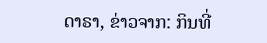ດາຣາ, ຂ່າວຈາກ: ກິນທີ່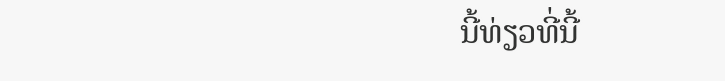ນີ້ທ່ຽວທີ່ນີ້